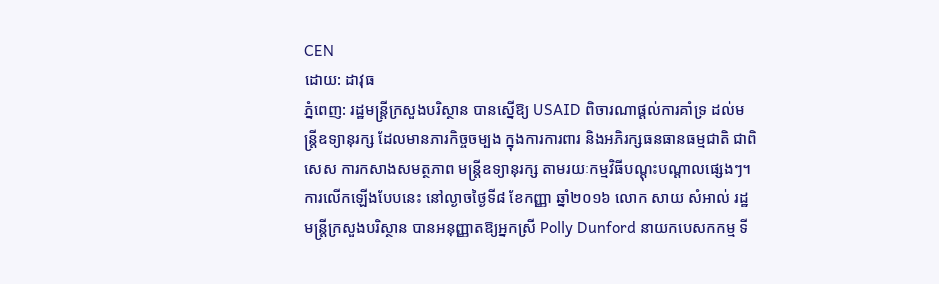CEN
ដោយ: ដាវុធ
ភ្នំពេញ: រដ្ឋមន្ត្រីក្រសួងបរិស្ថាន បានស្នើឱ្យ USAID ពិចារណាផ្តល់ការគាំទ្រ ដល់មន្ត្រីឧទ្យានុរក្ស ដែលមានភារកិច្ចចម្បង ក្នុងការការពារ និងអភិរក្សធនធានធម្មជាតិ ជាពិសេស ការកសាងសមត្ថភាព មន្ត្រីឧទ្យានុរក្ស តាមរយៈកម្មវិធីបណ្តុះបណ្តាលផ្សេងៗ។
ការលើកឡើងបែបនេះ នៅល្ងាចថ្ងៃទី៨ ខែកញ្ញា ឆ្នាំ២០១៦ លោក សាយ សំអាល់ រដ្ឋមន្ត្រីក្រសួងបរិស្ថាន បានអនុញ្ញាតឱ្យអ្នកស្រី Polly Dunford នាយកបេសកកម្ម ទី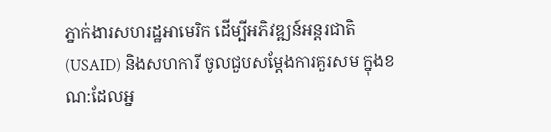ភ្នាក់ងារសហរដ្ឋអាមេរិក ដើម្បីអភិវឌ្ឍន៍អន្តរជាតិ (USAID) និងសហការី ចូលជួបសម្តែងការគួរសម ក្នុងខណ:ដែលអ្ន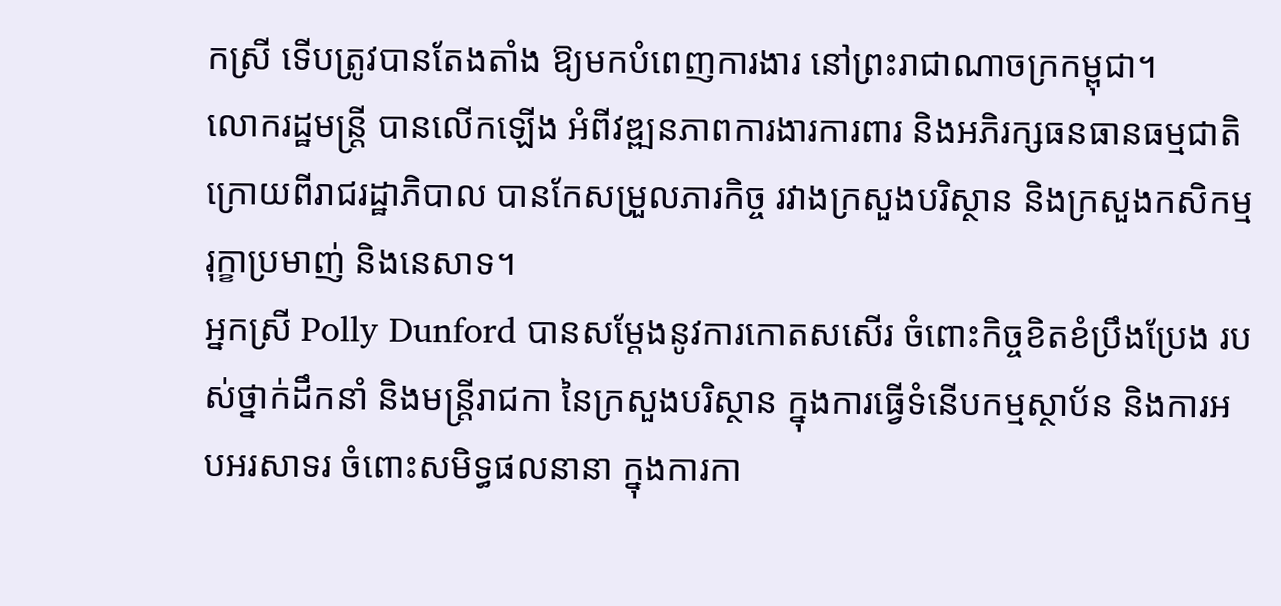កស្រី ទើបត្រូវបានតែងតាំង ឱ្យមកបំពេញការងារ នៅព្រះរាជាណាចក្រកម្ពុជា។
លោករដ្ឋមន្ត្រី បានលើកឡើង អំពីវឌ្ឍនភាពការងារការពារ និងអភិរក្សធនធានធម្មជាតិ ក្រោយពីរាជរដ្ឋាភិបាល បានកែសម្រួលភារកិច្ច រវាងក្រសួងបរិស្ថាន និងក្រសួងកសិកម្ម រុក្ខាប្រមាញ់ និងនេសាទ។
អ្នកស្រី Polly Dunford បានសម្តែងនូវការកោតសសើរ ចំពោះកិច្ចខិតខំប្រឹងប្រែង របស់ថ្នាក់ដឹកនាំ និងមន្ត្រីរាជកា នៃក្រសួងបរិស្ថាន ក្នុងការធ្វើទំនើបកម្មស្ថាប័ន និងការអបអរសាទរ ចំពោះសមិទ្ធផលនានា ក្នុងការកា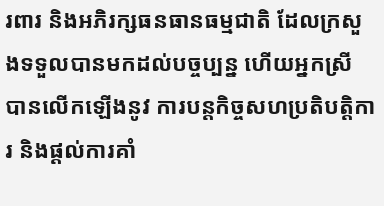រពារ និងអភិរក្សធនធានធម្មជាតិ ដែលក្រសួងទទួលបានមកដល់បច្ចប្បន្ន ហើយអ្នកស្រី បានលើកឡើងនូវ ការបន្តកិច្ចសហប្រតិបត្តិការ និងផ្តល់ការគាំ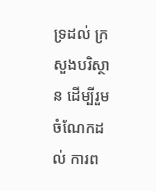ទ្រដល់ ក្រសួងបរិស្ថាន ដើម្បីរួមចំណែកដល់ ការព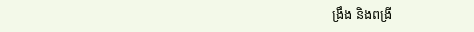ង្រឹង និងពង្រី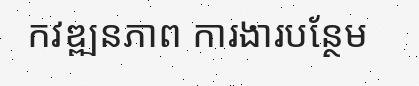កវឌ្ឍនភាព ការងារបន្ថែម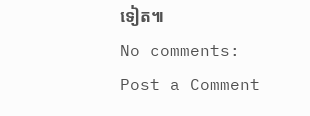ទៀត៕
No comments:
Post a Comment